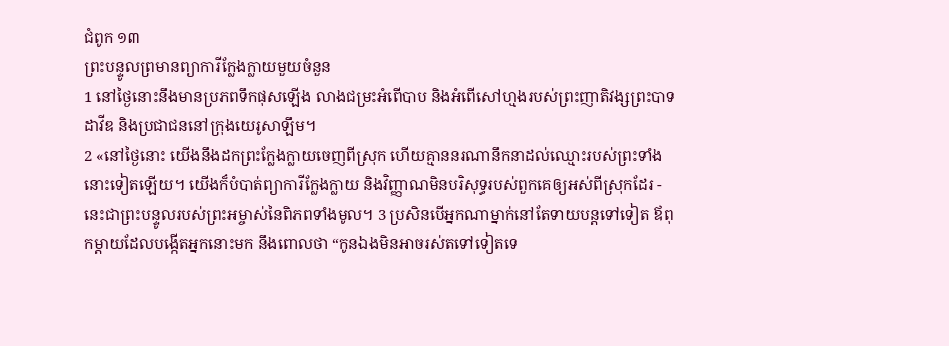ជំពូក ១៣
ព្រះបន្ទូលព្រមានព្យាការីក្លែងក្លាយមួយចំនួន
1 នៅថ្ងៃនោះនឹងមានប្រភពទឹកផុសឡើង លាងជម្រះអំពើបាប និងអំពើសៅហ្មងរបស់ព្រះញាតិវង្សព្រះបាទដាវីឌ និងប្រជាជននៅក្រុងយេរូសាឡឹម។
2 «នៅថ្ងៃនោះ យើងនឹងដកព្រះក្លែងក្លាយចេញពីស្រុក ហើយគ្មាននរណានឹកនាដល់ឈ្មោះរបស់ព្រះទាំងនោះទៀតឡើយ។ យើងក៏បំបាត់ព្យាការីក្លែងក្លាយ និងវិញ្ញាណមិនបរិសុទ្ធរបស់ពួកគេឲ្យអស់ពីស្រុកដែរ - នេះជាព្រះបន្ទូលរបស់ព្រះអម្ចាស់នៃពិភពទាំងមូល។ 3 ប្រសិនបើអ្នកណាម្នាក់នៅតែទាយបន្តទៅទៀត ឪពុកម្ដាយដែលបង្កើតអ្នកនោះមក នឹងពោលថា “កូនឯងមិនអាចរស់តទៅទៀតទេ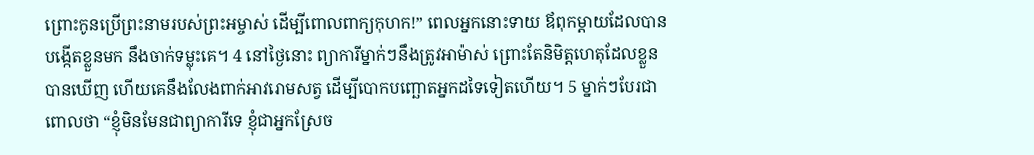ព្រោះកូនប្រើព្រះនាមរបស់ព្រះអម្ចាស់ ដើម្បីពោលពាក្យកុហក!” ពេលអ្នកនោះទាយ ឪពុកម្ដាយដែលបានបង្កើតខ្លួនមក នឹងចាក់ទម្លុះគេ។ 4 នៅថ្ងៃនោះ ព្យាការីម្នាក់ៗនឹងត្រូវអាម៉ាស់ ព្រោះតែនិមិត្តហេតុដែលខ្លួនបានឃើញ ហើយគេនឹងលែងពាក់អាវរោមសត្វ ដើម្បីបោកបញ្ឆោតអ្នកដទៃទៀតហើយ។ 5 ម្នាក់ៗបែរជាពោលថា “ខ្ញុំមិនមែនជាព្យាការីទេ ខ្ញុំជាអ្នកស្រែច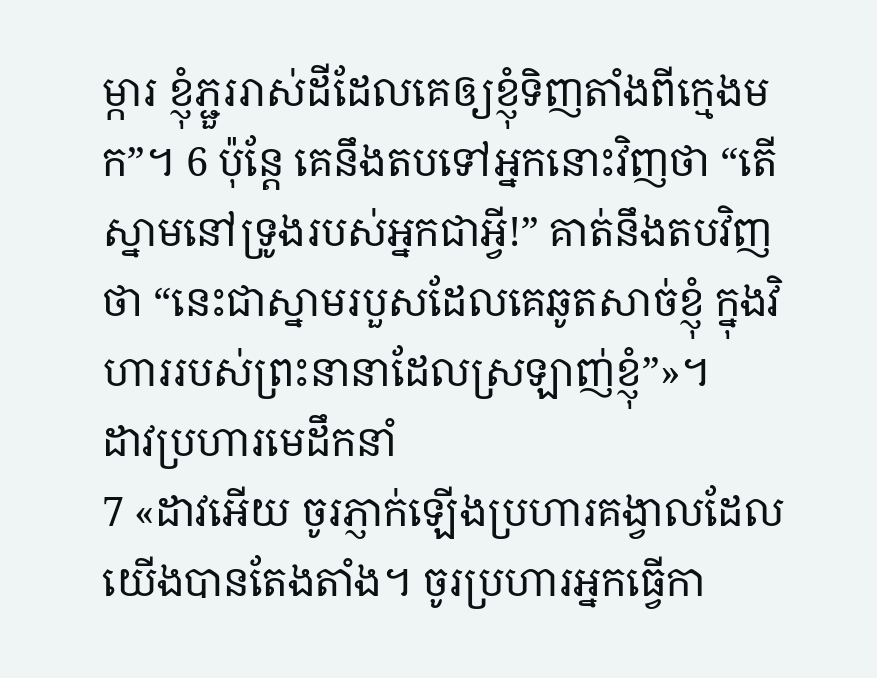ម្ការ ខ្ញុំភ្ជួររាស់ដីដែលគេឲ្យខ្ញុំទិញតាំងពីក្មេងមក”។ 6 ប៉ុន្តែ គេនឹងតបទៅអ្នកនោះវិញថា “តើស្នាមនៅទ្រូងរបស់អ្នកជាអ្វី!” គាត់នឹងតបវិញថា “នេះជាស្នាមរបួសដែលគេឆូតសាច់ខ្ញុំ ក្នុងវិហាររបស់ព្រះនានាដែលស្រឡាញ់ខ្ញុំ”»។
ដាវប្រហារមេដឹកនាំ
7 «ដាវអើយ ចូរភ្ញាក់ឡើងប្រហារគង្វាលដែលយើងបានតែងតាំង។ ចូរប្រហារអ្នកធ្វើកា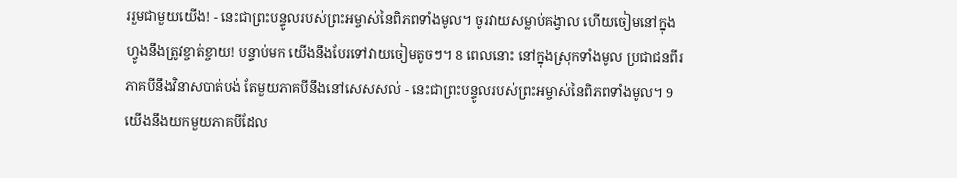ររួមជាមួយយើង! - នេះជាព្រះបន្ទូលរបស់ព្រះអម្ចាស់នៃពិភពទាំងមូល។ ចូរវាយសម្លាប់គង្វាល ហើយចៀមនៅក្នុងហ្វូងនឹងត្រូវខ្ចាត់ខ្ចាយ! បន្ទាប់មក យើងនឹងបែរទៅវាយចៀមតូចៗ។ 8 ពេលនោះ នៅក្នុងស្រុកទាំងមូល ប្រជាជនពីរភាគបីនឹងវិនាសបាត់បង់ តែមួយភាគបីនឹងនៅសេសសល់ - នេះជាព្រះបន្ទូលរបស់ព្រះអម្ចាស់នៃពិភពទាំងមូល។ 9 យើងនឹងយកមួយភាគបីដែល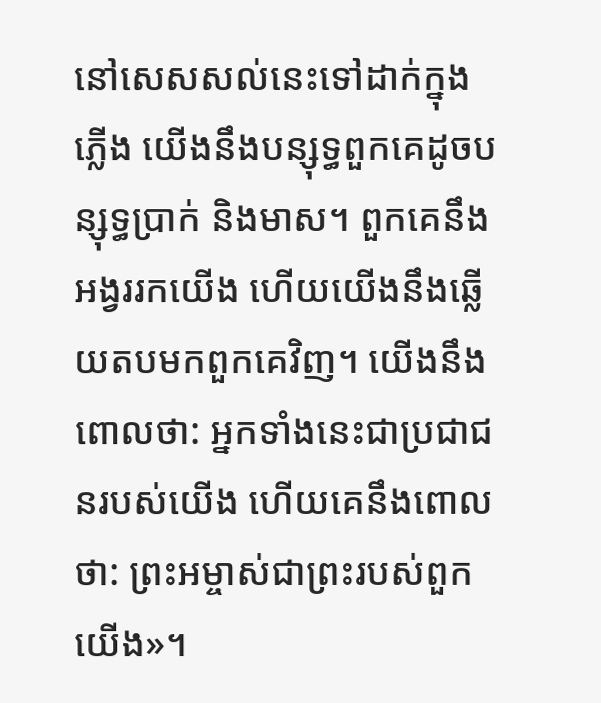នៅសេសសល់នេះទៅដាក់ក្នុងភ្លើង យើងនឹងបន្សុទ្ធពួកគេដូចបន្សុទ្ធប្រាក់ និងមាស។ ពួកគេនឹងអង្វររកយើង ហើយយើងនឹងឆ្លើយតបមកពួកគេវិញ។ យើងនឹងពោលថា: អ្នកទាំងនេះជាប្រជាជនរបស់យើង ហើយគេនឹងពោលថា: ព្រះអម្ចាស់ជាព្រះរបស់ពួកយើង»។